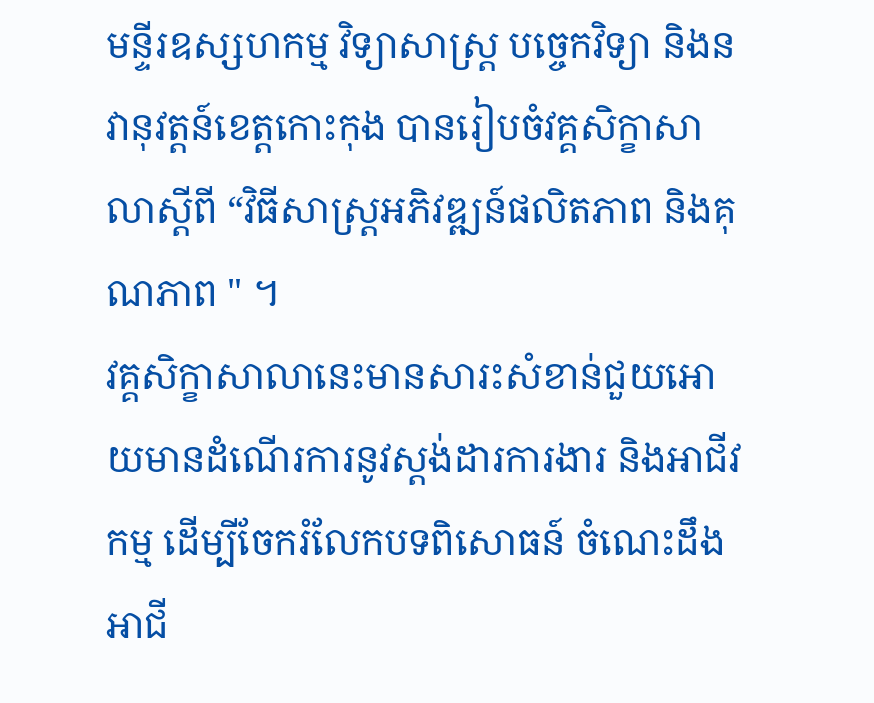មន្ទីរឧស្សហកម្ម វិទ្យាសាស្រ្ត បច្ចេកវិទ្យា និងនវានុវត្តន៍ខេត្តកោះកុង បានរៀបចំវគ្គសិក្ខាសាលាស្តីពី “វិធីសាស្រ្តអភិវឌ្ឍន៍ផលិតភាព និងគុណភាព " ។
វគ្គសិក្ខាសាលានេះមានសារះសំខាន់ជួយអោយមានដំណើរការនូវស្តង់ដារការងារ និងអាជីវកម្ម ដើម្បីចែករំលែកបទពិសោធន៍ ចំណេះដឹង អាជី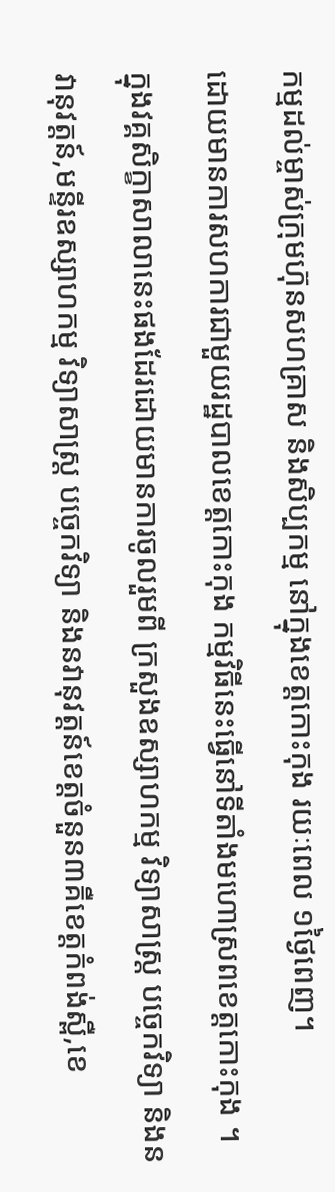កម្មដល់ម្ចាស់ក្រុមហ៊ុនសហគ្រាស និងសិប្បកម្ម នៅក្នុងខេត្តកោះកុង រយៈពេល ១ថ្ងៃពេញ។
ដោយមានការសហការជាមួយរដ្ឋបាលខេត្តកោះកុង កម្មវិធីនេះធ្វើនៅទីតាំងមហោស្រពខេត្តកោះកុង ។
ក្នុងវគ្គសិក្ខាសាលានេះផងដែរដោយមានការចូលរួមពី ក្រសួងឧស្សាហកម្ម វិទ្យាសាស្រ្ត បច្ចេកវិទ្យា និងនវានុវត្តន៍,មន្ទីរឧស្សាហកម្ម វិទ្យាសាស្រ្ត បច្ចេកវិទ្យា និងនវានុវត្តន៍ខេត្តចំនួន៣គឺខេត្តកំពង់ស្ពឺ,ខេ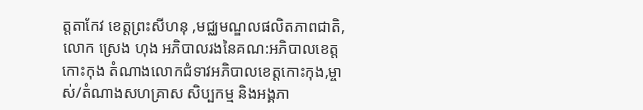ត្តតាកែវ ខេត្តព្រះសីហនុ ,មជ្ឈមណ្ឌលផលិតភាពជាតិ, លោក ស្រេង ហុង អភិបាលរងនៃគណ:អភិបាលខេត្តកោះកុង តំណាងលោកជំទាវអភិបាលខេត្តកោះកុង,ម្ចាស់/តំណាងសហគ្រាស សិប្បកម្ម និងអង្គភា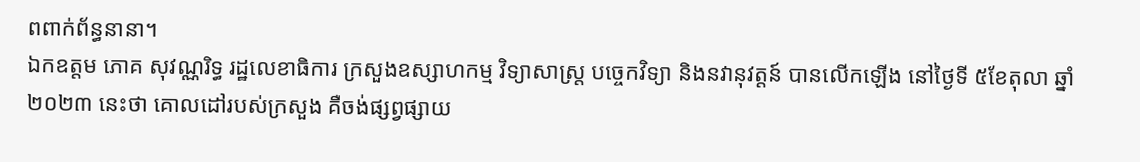ពពាក់ព័ន្ធនានា។
ឯកឧត្តម ភោគ សុវណ្ណរិទ្ធ រដ្ឋលេខាធិការ ក្រសួងឧស្សាហកម្ម វិទ្យាសាស្រ្ត បច្ចេកវិទ្យា និងនវានុវត្តន៍ បានលើកឡើង នៅថ្ងៃទី ៥ខែតុលា ឆ្នាំ២០២៣ នេះថា គោលដៅរបស់ក្រសួង គឺចង់ផ្សព្វផ្សាយ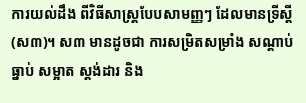ការយល់ដឹង ពីវិធីសាស្រ្តបែបសាមញ្ញៗ ដែលមានទ្រីស្តី(ស៣)។ ស៣ មានដូចជា ការសម្រិតសម្រាំង សណ្តាប់ធ្នាប់ សម្អាត ស្តង់ដារ និង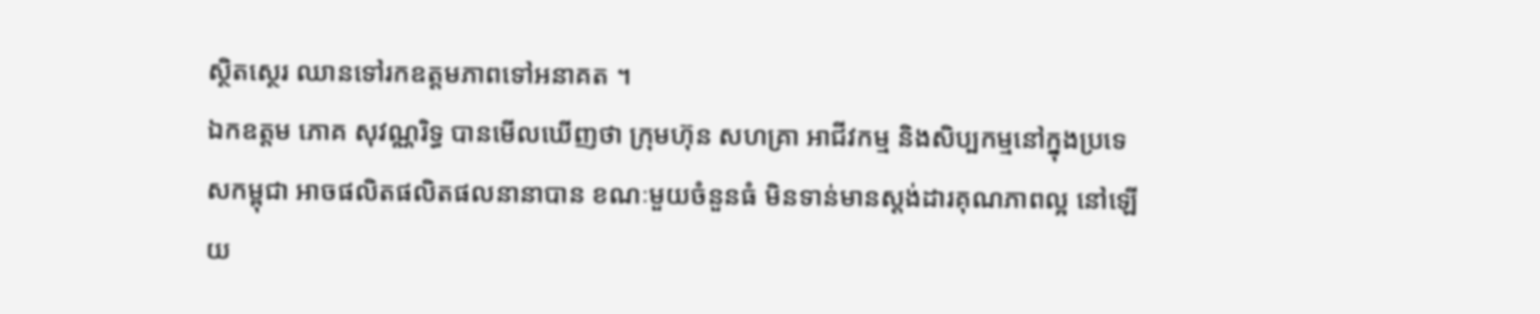ស្ថិតស្ថេរ ឈានទៅរកឧត្តមភាពទៅអនាគត ។
ឯកឧត្តម ភោគ សុវណ្ណរិទ្ធ បានមើលឃើញថា ក្រុមហ៊ុន សហគ្រា អាជីវកម្ម និងសិប្បកម្មនៅក្នុងប្រទេសកម្ពុជា អាចផលិតផលិតផលនានាបាន ខណៈមួយចំនួនធំ មិនទាន់មានស្តង់ដារគុណភាពល្អ នៅឡើយ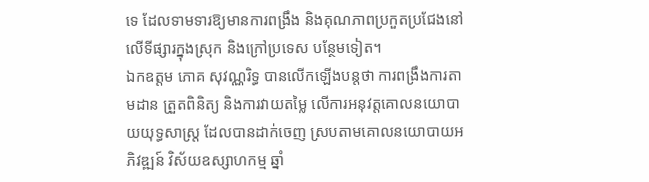ទេ ដែលទាមទារឱ្យមានការពង្រឹង និងគុណភាពប្រកួតប្រជែងនៅលើទីផ្សារក្នុងស្រុក និងក្រៅប្រទេស បន្ថែមទៀត។
ឯកឧត្តម ភោគ សុវណ្ណរិទ្ធ បានលើកឡើងបន្តថា ការពង្រឹងការតាមដាន ត្រួតពិនិត្យ និងការវាយតម្លៃ លើការអនុវត្តគោលនយោបាយយុទ្ធសាស្រ្ត ដែលបានដាក់ចេញ ស្របតាមគោលនយោបាយអភិវឌ្ឍន៍ វិស័យឧស្សាហកម្ម ឆ្នាំ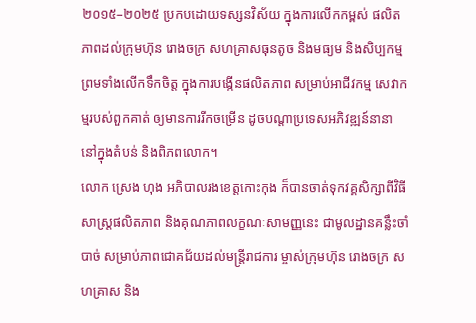២០១៥–២០២៥ ប្រកបដោយទស្សនវិស័យ ក្នុងការលើកកម្ពស់ ផលិតភាពដល់ក្រុមហ៊ុន រោងចក្រ សហគ្រាសធុនតូច និងមធ្យម និងសិប្បកម្ម ព្រមទាំងលើកទឹកចិត្ត ក្នុងការបង្កើនផលិតភាព សម្រាប់អាជីវកម្ម សេវាកម្មរបស់ពួកគាត់ ឲ្យមានការរីកចម្រើន ដូចបណ្តាប្រទេសអភិវឌ្ឍន៍នានា នៅក្នុងតំបន់ និងពិភពលោក។
លោក ស្រេង ហុង អភិបាលរងខេត្តកោះកុង ក៏បានចាត់ទុកវគ្គសិក្សាពីវិធីសាស្រ្តផលិតភាព និងគុណភាពលក្ខណៈសាមញ្ញនេះ ជាមូលដ្ឋានគន្លឹះចាំបាច់ សម្រាប់ភាពជោគជ័យដល់មន្ត្រីរាជការ ម្ចាស់ក្រុមហ៊ុន រោងចក្រ សហគ្រាស និង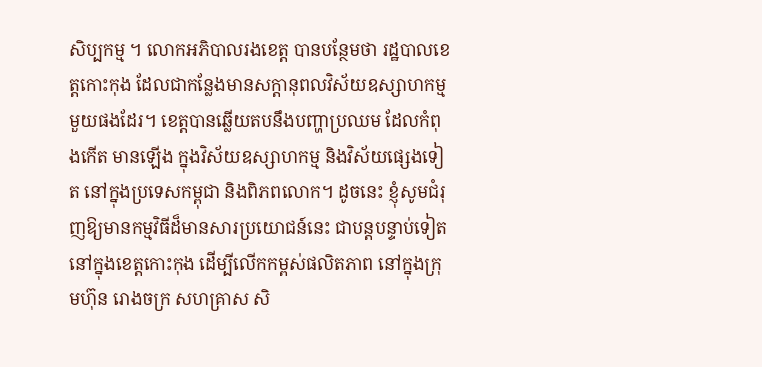សិប្បកម្ម ។ លោកអភិបាលរងខេត្ត បានបន្ថែមថា រដ្ឋបាលខេត្តកោះកុង ដែលជាកន្លែងមានសក្តានុពលវិស័យឧស្សាហកម្ម មួយផងដែរ។ ខេត្តបានឆ្លើយតបនឹងបញ្ហាប្រឈម ដែលកំពុងកើត មានឡើង ក្នុងវិស័យឧស្សាហកម្ម និងវិស័យផ្សេងទៀត នៅក្នុងប្រទេសកម្ពុជា និងពិភពលោក។ ដូចនេះ ខ្ញុំសូមជំរុញឱ្យមានកម្មវិធីដ៏មានសារប្រយោជន៍នេះ ជាបន្តបន្ទាប់ទៀត នៅក្នុងខេត្តកោះកុង ដើម្បីលើកកម្ពស់ផលិតភាព នៅក្នុងក្រុមហ៊ុន រោងចក្រ សហគ្រាស សិ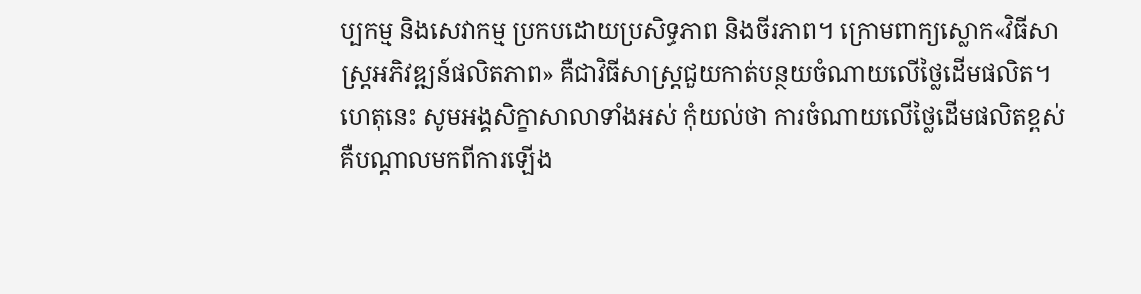ប្បកម្ម និងសេវាកម្ម ប្រកបដោយប្រសិទ្ធភាព និងចីរភាព។ ក្រោមពាក្យស្លោក«វិធីសាស្ត្រអភិវឌ្ឍន៍ផលិតភាព» គឺជាវិធីសាស្ត្រជួយកាត់បន្ថយចំណាយលើថ្លៃដើមផលិត។ ហេតុនេះ សូមអង្គសិក្ខាសាលាទាំងអស់ កុំយល់ថា ការចំណាយលើថ្លៃដើមផលិតខ្ពស់ គឺបណ្ដាលមកពីការឡើង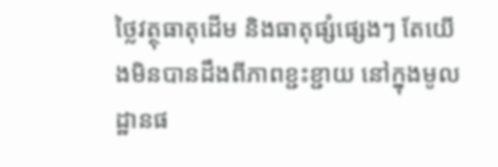ថ្លៃវត្ថុធាតុដើម និងធាតុផ្សំផ្សេងៗ តែយើងមិនបានដឹងពីភាពខ្ជះខ្ជាយ នៅក្នុងមូលដ្ឋានផ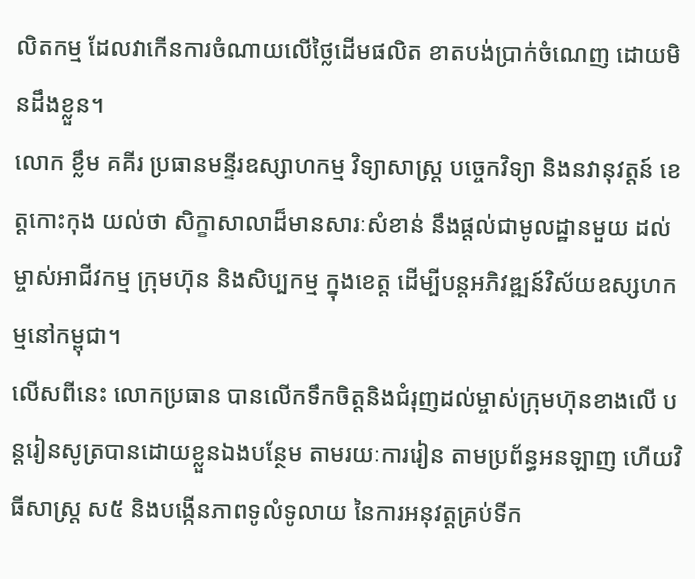លិតកម្ម ដែលវាកើនការចំណាយលើថ្លៃដើមផលិត ខាតបង់ប្រាក់ចំណេញ ដោយមិនដឹងខ្លួន។
លោក ខ្លឹម គគីរ ប្រធានមន្ទីរឧស្សាហកម្ម វិទ្យាសាស្រ្ត បច្ចេកវិទ្យា និងនវានុវត្តន៍ ខេត្តកោះកុង យល់ថា សិក្ខាសាលាដ៏មានសារៈសំខាន់ នឹងផ្តល់ជាមូលដ្ឋានមួយ ដល់ម្ចាស់អាជីវកម្ម ក្រុមហ៊ុន និងសិប្បកម្ម ក្នុងខេត្ត ដើម្បីបន្តអភិវឌ្ឍន៍វិស័យឧស្សហកម្មនៅកម្ពុជា។
លើសពីនេះ លោកប្រធាន បានលើកទឹកចិត្តនិងជំរុញដល់ម្ចាស់ក្រុមហ៊ុនខាងលើ បន្តរៀនសូត្របានដោយខ្លួនឯងបន្ថែម តាមរយៈការរៀន តាមប្រព័ន្ធអនឡាញ ហើយវិធីសាស្រ្ត ស៥ និងបង្កើនភាពទូលំទូលាយ នៃការអនុវត្តគ្រប់ទីក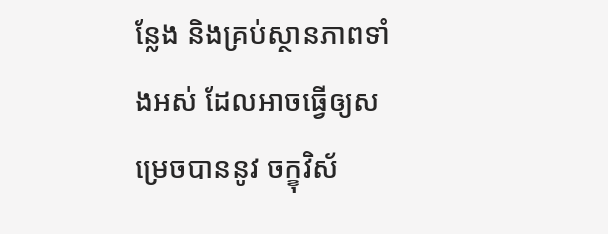ន្លែង និងគ្រប់ស្ថានភាពទាំងអស់ ដែលអាចធ្វើឲ្យសម្រេចបាននូវ ចក្ខុវិស័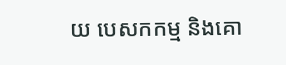យ បេសកកម្ម និងគោ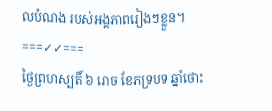លបំណង របស់អង្គភាពរៀងៗខ្លួន។
===✓✓===
ថ្ងៃព្រហស្បតិ៍ ៦ រោច ខែភទ្របទ ឆ្នាំថោះ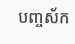បញ្ចស័ក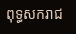ពុទ្ធសករាជ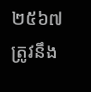២៥៦៧
ត្រូវនឹង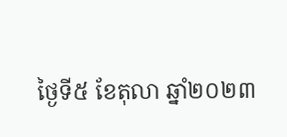ថ្ងៃទី៥ ខែតុលា ឆ្នាំ២០២៣